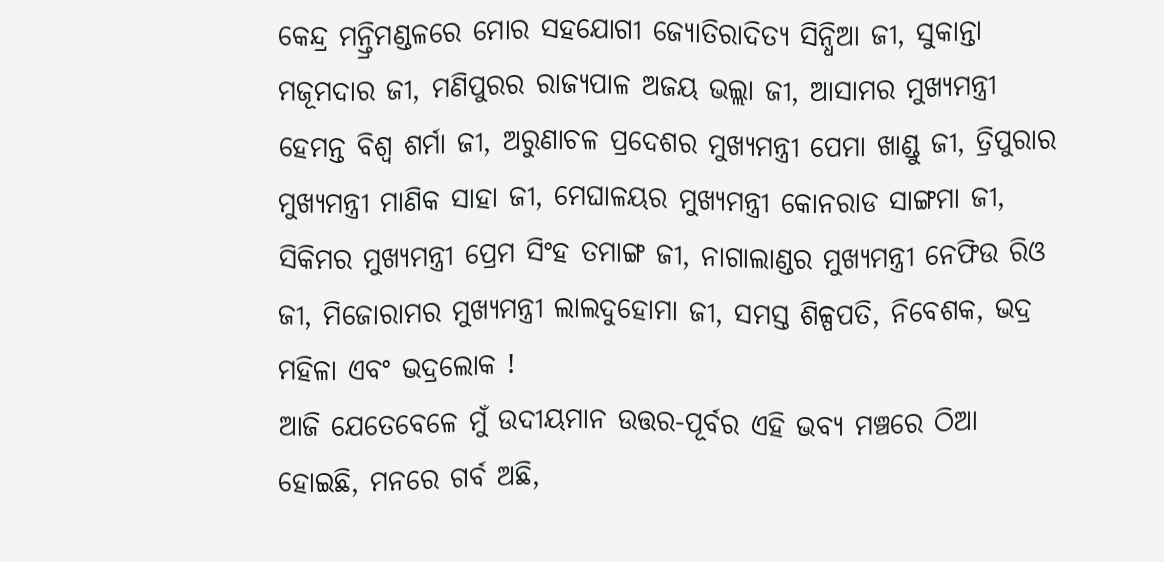କେନ୍ଦ୍ର ମନ୍ତ୍ରିମଣ୍ଡଳରେ ମୋର ସହଯୋଗୀ ଜ୍ୟୋତିରାଦିତ୍ୟ ସିନ୍ଧିଆ ଜୀ, ସୁକାନ୍ତା ମଜୂମଦାର ଜୀ, ମଣିପୁରର ରାଜ୍ୟପାଳ ଅଜୟ ଭଲ୍ଲା ଜୀ, ଆସାମର ମୁଖ୍ୟମନ୍ତ୍ରୀ ହେମନ୍ତ ବିଶ୍ୱ ଶର୍ମା ଜୀ, ଅରୁଣାଚଳ ପ୍ରଦେଶର ମୁଖ୍ୟମନ୍ତ୍ରୀ ପେମା ଖାଣ୍ଡୁ ଜୀ, ତ୍ରିପୁରାର ମୁଖ୍ୟମନ୍ତ୍ରୀ ମାଣିକ ସାହା ଜୀ, ମେଘାଳୟର ମୁଖ୍ୟମନ୍ତ୍ରୀ କୋନରାଡ ସାଙ୍ଗମା ଜୀ, ସିକିମର ମୁଖ୍ୟମନ୍ତ୍ରୀ ପ୍ରେମ ସିଂହ ତମାଙ୍ଗ ଜୀ, ନାଗାଲାଣ୍ଡର ମୁଖ୍ୟମନ୍ତ୍ରୀ ନେଫିଉ ରିଓ ଜୀ, ମିଜୋରାମର ମୁଖ୍ୟମନ୍ତ୍ରୀ ଲାଲଦୁହୋମା ଜୀ, ସମସ୍ତ ଶିଳ୍ପପତି, ନିବେଶକ, ଭଦ୍ର ମହିଳା ଏବଂ ଭଦ୍ରଲୋକ !
ଆଜି ଯେତେବେଳେ ମୁଁ ଉଦୀୟମାନ ଉତ୍ତର-ପୂର୍ବର ଏହି ଭବ୍ୟ ମଞ୍ଚରେ ଠିଆ ହୋଇଛି, ମନରେ ଗର୍ବ ଅଛି,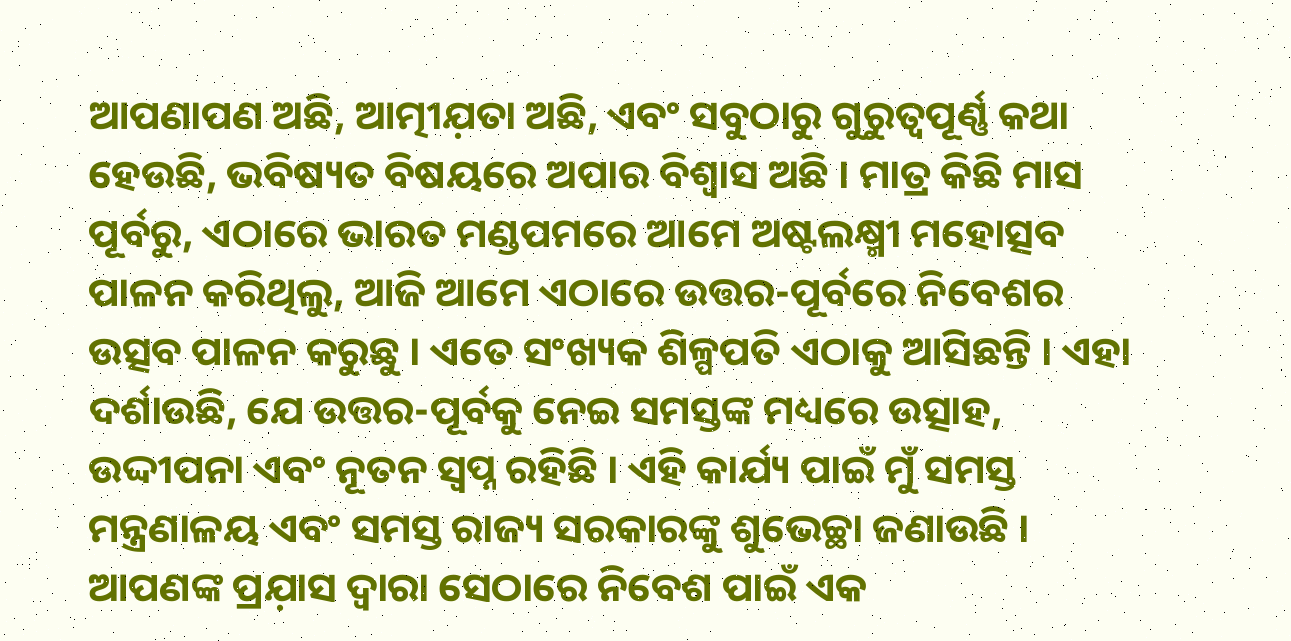ଆପଣାପଣ ଅଛି, ଆତ୍ମୀଯ଼ତା ଅଛି, ଏବଂ ସବୁଠାରୁ ଗୁରୁତ୍ୱପୂର୍ଣ୍ଣ କଥା ହେଉଛି, ଭବିଷ୍ୟତ ବିଷୟରେ ଅପାର ବିଶ୍ୱାସ ଅଛି । ମାତ୍ର କିଛି ମାସ ପୂର୍ବରୁ, ଏଠାରେ ଭାରତ ମଣ୍ଡପମରେ ଆମେ ଅଷ୍ଟଲକ୍ଷ୍ମୀ ମହୋତ୍ସବ ପାଳନ କରିଥିଲୁ, ଆଜି ଆମେ ଏଠାରେ ଉତ୍ତର-ପୂର୍ବରେ ନିବେଶର ଉତ୍ସବ ପାଳନ କରୁଛୁ । ଏତେ ସଂଖ୍ୟକ ଶିଳ୍ପପତି ଏଠାକୁ ଆସିଛନ୍ତି । ଏହା ଦର୍ଶାଉଛି, ଯେ ଉତ୍ତର-ପୂର୍ବକୁ ନେଇ ସମସ୍ତଙ୍କ ମଧ୍ୟରେ ଉତ୍ସାହ, ଉଦ୍ଦୀପନା ଏବଂ ନୂତନ ସ୍ୱପ୍ନ ରହିଛି । ଏହି କାର୍ଯ୍ୟ ପାଇଁ ମୁଁ ସମସ୍ତ ମନ୍ତ୍ରଣାଳୟ ଏବଂ ସମସ୍ତ ରାଜ୍ୟ ସରକାରଙ୍କୁ ଶୁଭେଚ୍ଛା ଜଣାଉଛି । ଆପଣଙ୍କ ପ୍ରଯ଼ାସ ଦ୍ୱାରା ସେଠାରେ ନିବେଶ ପାଇଁ ଏକ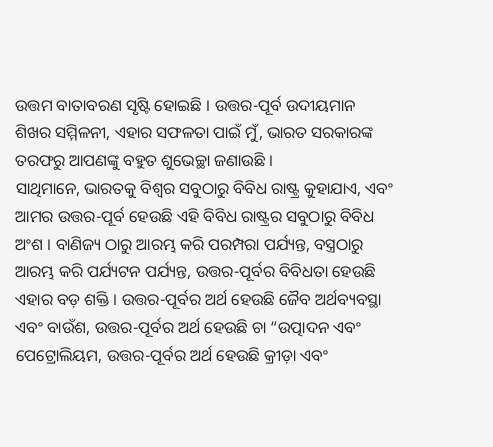ଉତ୍ତମ ବାତାବରଣ ସୃଷ୍ଟି ହୋଇଛି । ଉତ୍ତର-ପୂର୍ବ ଉଦୀୟମାନ ଶିଖର ସମ୍ମିଳନୀ, ଏହାର ସଫଳତା ପାଇଁ ମୁଁ, ଭାରତ ସରକାରଙ୍କ ତରଫରୁ ଆପଣଙ୍କୁ ବହୁତ ଶୁଭେଚ୍ଛା ଜଣାଉଛି ।
ସାଥିମାନେ, ଭାରତକୁ ବିଶ୍ୱର ସବୁଠାରୁ ବିବିଧ ରାଷ୍ଟ୍ର କୁହାଯାଏ, ଏବଂ ଆମର ଉତ୍ତର-ପୂର୍ବ ହେଉଛି ଏହି ବିବିଧ ରାଷ୍ଟ୍ରର ସବୁଠାରୁ ବିବିଧ ଅଂଶ । ବାଣିଜ୍ୟ ଠାରୁ ଆରମ୍ଭ କରି ପରମ୍ପରା ପର୍ଯ୍ୟନ୍ତ, ବସ୍ତ୍ରଠାରୁ ଆରମ୍ଭ କରି ପର୍ଯ୍ୟଟନ ପର୍ଯ୍ୟନ୍ତ, ଉତ୍ତର-ପୂର୍ବର ବିବିଧତା ହେଉଛି ଏହାର ବଡ଼ ଶକ୍ତି । ଉତ୍ତର-ପୂର୍ବର ଅର୍ଥ ହେଉଛି ଜୈବ ଅର୍ଥବ୍ୟବସ୍ଥା ଏବଂ ବାଉଁଶ, ଉତ୍ତର-ପୂର୍ବର ଅର୍ଥ ହେଉଛି ଚା “ଉତ୍ପାଦନ ଏବଂ ପେଟ୍ରୋଲିୟମ, ଉତ୍ତର-ପୂର୍ବର ଅର୍ଥ ହେଉଛି କ୍ରୀଡ଼ା ଏବଂ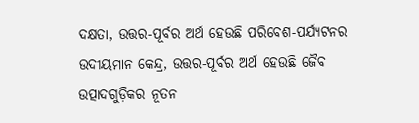ଦକ୍ଷତା, ଉତ୍ତର-ପୂର୍ବର ଅର୍ଥ ହେଉଛି ପରିବେଶ-ପର୍ଯ୍ୟଟନର ଉଦୀୟମାନ କେନ୍ଦ୍ର, ଉତ୍ତର-ପୂର୍ବର ଅର୍ଥ ହେଉଛି ଜୈବ ଉତ୍ପାଦଗୁଡ଼ିକର ନୂତନ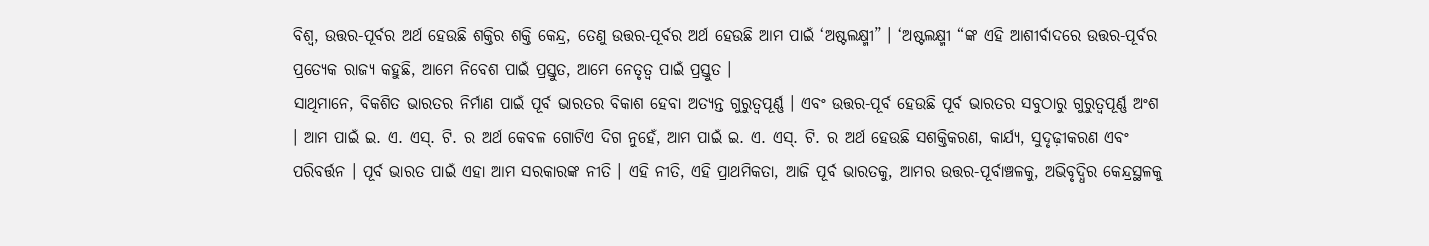ବିଶ୍ୱ, ଉତ୍ତର-ପୂର୍ବର ଅର୍ଥ ହେଉଛି ଶକ୍ତିର ଶକ୍ତି କେନ୍ଦ୍ର, ତେଣୁ ଉତ୍ତର-ପୂର୍ବର ଅର୍ଥ ହେଉଛି ଆମ ପାଇଁ ‘ଅଷ୍ଟଲକ୍ଷ୍ମୀ” । ‘ଅଷ୍ଟଲକ୍ଷ୍ମୀ “ଙ୍କ ଏହି ଆଶୀର୍ବାଦରେ ଉତ୍ତର-ପୂର୍ବର ପ୍ରତ୍ୟେକ ରାଜ୍ୟ କହୁଛି, ଆମେ ନିବେଶ ପାଇଁ ପ୍ରସ୍ତୁତ, ଆମେ ନେତୃତ୍ୱ ପାଇଁ ପ୍ରସ୍ତୁତ ।
ସାଥିମାନେ, ବିକଶିତ ଭାରତର ନିର୍ମାଣ ପାଇଁ ପୂର୍ବ ଭାରତର ବିକାଶ ହେବା ଅତ୍ୟନ୍ତ ଗୁରୁତ୍ୱପୂର୍ଣ୍ଣ । ଏବଂ ଉତ୍ତର-ପୂର୍ବ ହେଉଛି ପୂର୍ବ ଭାରତର ସବୁଠାରୁ ଗୁରୁତ୍ୱପୂର୍ଣ୍ଣ ଅଂଶ । ଆମ ପାଇଁ ଇ. ଏ. ଏସ୍. ଟି. ର ଅର୍ଥ କେବଳ ଗୋଟିଏ ଦିଗ ନୁହେଁ, ଆମ ପାଇଁ ଇ. ଏ. ଏସ୍. ଟି. ର ଅର୍ଥ ହେଉଛି ସଶକ୍ତିକରଣ, କାର୍ଯ୍ୟ, ସୁଦୃଢ଼ୀକରଣ ଏବଂ ପରିବର୍ତ୍ତନ । ପୂର୍ବ ଭାରତ ପାଇଁ ଏହା ଆମ ସରକାରଙ୍କ ନୀତି । ଏହି ନୀତି, ଏହି ପ୍ରାଥମିକତା, ଆଜି ପୂର୍ବ ଭାରତକୁ, ଆମର ଉତ୍ତର-ପୂର୍ବାଞ୍ଚଳକୁ, ଅଭିବୃଦ୍ଧିର କେନ୍ଦ୍ରସ୍ଥଳକୁ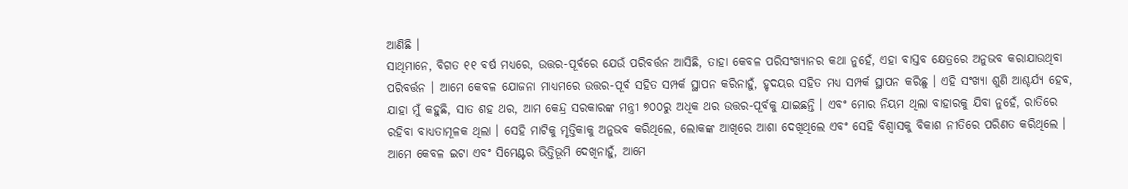ଆଣିଛି ।
ସାଥିମାନେ, ବିଗତ ୧୧ ବର୍ଷ ମଧ୍ୟରେ, ଉତ୍ତର-ପୂର୍ବରେ ଯେଉଁ ପରିବର୍ତ୍ତନ ଆସିଛି, ତାହା କେବଳ ପରିସଂଖ୍ୟାନର କଥା ନୁହେଁ, ଏହା ବାସ୍ତବ କ୍ଷେତ୍ରରେ ଅନୁଭବ କରାଯାଉଥିବା ପରିବର୍ତ୍ତନ । ଆମେ କେବଳ ଯୋଜନା ମାଧ୍ୟମରେ ଉତ୍ତର-ପୂର୍ବ ସହିତ ସମ୍ପର୍କ ସ୍ଥାପନ କରିନାହୁଁ, ହୃଦୟର ସହିତ ମଧ୍ୟ ସମ୍ପର୍କ ସ୍ଥାପନ କରିଛୁ । ଏହି ସଂଖ୍ୟା ଶୁଣି ଆଶ୍ଚର୍ଯ୍ୟ ହେବ, ଯାହା ମୁଁ କହୁଛି, ସାତ ଶହ ଥର, ଆମ କେନ୍ଦ୍ର ସରକାରଙ୍କ ମନ୍ତ୍ରୀ ୭୦୦ରୁ ଅଧିକ ଥର ଉତ୍ତର-ପୂର୍ବକୁ ଯାଇଛନ୍ତି । ଏବଂ ମୋର ନିୟମ ଥିଲା ବାହାରକୁ ଯିବା ନୁହେଁ, ରାତିରେ ରହିବା ବାଧ୍ୟତାମୂଳକ ଥିଲା । ସେହି ମାଟିକୁ ମୃତ୍ତିକାକୁ ଅନୁଭବ କରିଥିଲେ, ଲୋକଙ୍କ ଆଖିରେ ଆଶା ଦେଖିଥିଲେ ଏବଂ ସେହି ବିଶ୍ୱାସକୁ ବିକାଶ ନୀତିରେ ପରିଣତ କରିଥିଲେ । ଆମେ କେବଳ ଇଟା ଏବଂ ସିମେଣ୍ଟର ଭିତ୍ତିଭୂମି ଦେଖିନାହୁଁ, ଆମେ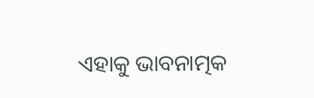ଏହାକୁ ଭାବନାତ୍ମକ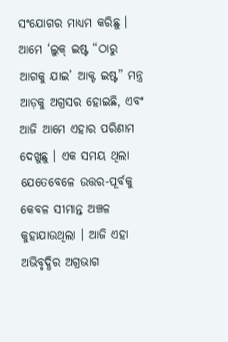ସଂଯୋଗର ମାଧ୍ୟମ କରିଛୁ । ଆମେ ‘ଲୁକ୍ ଇଷ୍ଟ “ଠାରୁ ଆଗକୁ ଯାଇ’ ଆକ୍ଟ ଇଷ୍ଟ” ମନ୍ତ୍ର ଆଡ଼କୁ ଅଗ୍ରସର ହୋଇଛି, ଏବଂ ଆଜି ଆମେ ଏହାର ପରିଣାମ ଦେଖୁଛୁ । ଏକ ସମୟ ଥିଲା ଯେତେବେଳେ ଉତ୍ତର-ପୂର୍ବକୁ କେବଳ ସୀମାନ୍ତ ଅଞ୍ଚଳ କୁହାଯାଉଥିଲା । ଆଜି ଏହା ଅଭିବୃଦ୍ଧିର ଅଗ୍ରଭାଗ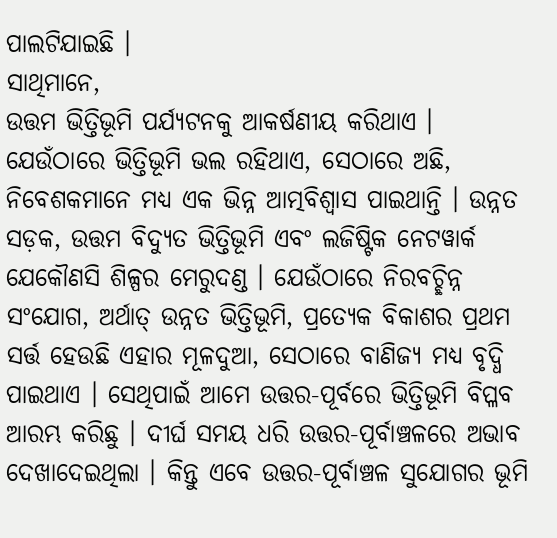ପାଲଟିଯାଇଛି ।
ସାଥିମାନେ,
ଉତ୍ତମ ଭିତ୍ତିଭୂମି ପର୍ଯ୍ୟଟନକୁ ଆକର୍ଷଣୀୟ କରିଥାଏ । ଯେଉଁଠାରେ ଭିତ୍ତିଭୂମି ଭଲ ରହିଥାଏ, ସେଠାରେ ଅଛି, ନିବେଶକମାନେ ମଧ୍ୟ ଏକ ଭିନ୍ନ ଆତ୍ମବିଶ୍ୱାସ ପାଇଥାନ୍ତି । ଉନ୍ନତ ସଡ଼କ, ଉତ୍ତମ ବିଦ୍ୟୁତ ଭିତ୍ତିଭୂମି ଏବଂ ଲଜିଷ୍ଟିକ ନେଟୱାର୍କ ଯେକୌଣସି ଶିଳ୍ପର ମେରୁଦଣ୍ଡ । ଯେଉଁଠାରେ ନିରବଚ୍ଛିନ୍ନ ସଂଯୋଗ, ଅର୍ଥାତ୍ ଉନ୍ନତ ଭିତ୍ତିଭୂମି, ପ୍ରତ୍ୟେକ ବିକାଶର ପ୍ରଥମ ସର୍ତ୍ତ ହେଉଛି ଏହାର ମୂଳଦୁଆ, ସେଠାରେ ବାଣିଜ୍ୟ ମଧ୍ୟ ବୃଦ୍ଧି ପାଇଥାଏ । ସେଥିପାଇଁ ଆମେ ଉତ୍ତର-ପୂର୍ବରେ ଭିତ୍ତିଭୂମି ବିପ୍ଳବ ଆରମ୍ଭ କରିଛୁ । ଦୀର୍ଘ ସମୟ ଧରି ଉତ୍ତର-ପୂର୍ବାଞ୍ଚଳରେ ଅଭାବ ଦେଖାଦେଇଥିଲା । କିନ୍ତୁ ଏବେ ଉତ୍ତର-ପୂର୍ବାଞ୍ଚଳ ସୁଯୋଗର ଭୂମି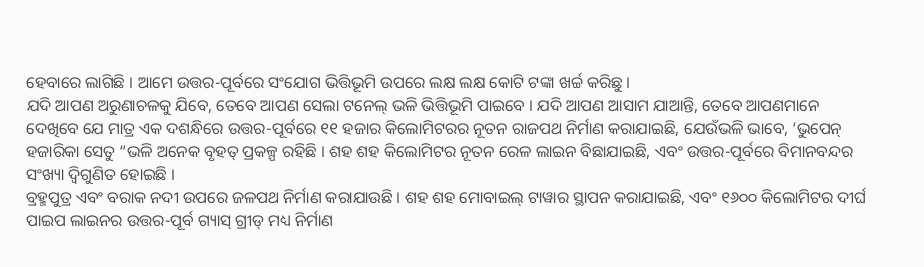ହେବାରେ ଲାଗିଛି । ଆମେ ଉତ୍ତର-ପୂର୍ବରେ ସଂଯୋଗ ଭିତ୍ତିଭୂମି ଉପରେ ଲକ୍ଷ ଲକ୍ଷ କୋଟି ଟଙ୍କା ଖର୍ଚ୍ଚ କରିଛୁ ।
ଯଦି ଆପଣ ଅରୁଣାଚଳକୁ ଯିବେ, ତେବେ ଆପଣ ସେଲା ଟନେଲ୍ ଭଳି ଭିତ୍ତିଭୂମି ପାଇବେ । ଯଦି ଆପଣ ଆସାମ ଯାଆନ୍ତି, ତେବେ ଆପଣମାନେ ଦେଖିବେ ଯେ ମାତ୍ର ଏକ ଦଶନ୍ଧିରେ ଉତ୍ତର-ପୂର୍ବରେ ୧୧ ହଜାର କିଲୋମିଟରର ନୂତନ ରାଜପଥ ନିର୍ମାଣ କରାଯାଇଛି, ଯେଉଁଭଳି ଭାବେ, ‘ଭୁପେନ୍ ହଜାରିକା ସେତୁ “ଭଳି ଅନେକ ବୃହତ୍ ପ୍ରକଳ୍ପ ରହିଛି । ଶହ ଶହ କିଲୋମିଟର ନୂତନ ରେଳ ଲାଇନ ବିଛାଯାଇଛି, ଏବଂ ଉତ୍ତର-ପୂର୍ବରେ ବିମାନବନ୍ଦର ସଂଖ୍ୟା ଦ୍ୱିଗୁଣିତ ହୋଇଛି ।
ବ୍ରହ୍ମପୁତ୍ର ଏବଂ ବରାକ ନଦୀ ଉପରେ ଜଳପଥ ନିର୍ମାଣ କରାଯାଉଛି । ଶହ ଶହ ମୋବାଇଲ୍ ଟାୱାର ସ୍ଥାପନ କରାଯାଇଛି, ଏବଂ ୧୬୦୦ କିଲୋମିଟର ଦୀର୍ଘ ପାଇପ ଲାଇନର ଉତ୍ତର-ପୂର୍ବ ଗ୍ୟାସ୍ ଗ୍ରୀଡ୍ ମଧ୍ୟ ନିର୍ମାଣ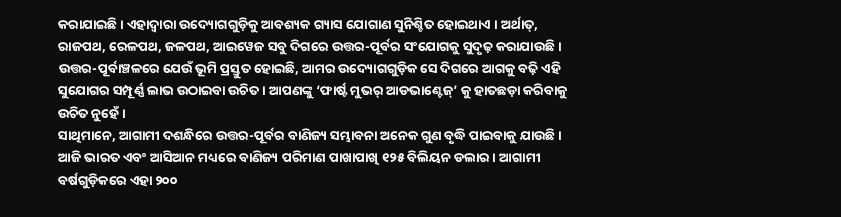କରାଯାଇଛି । ଏହାଦ୍ୱାରା ଉଦ୍ୟୋଗଗୁଡ଼ିକୁ ଆବଶ୍ୟକ ଗ୍ୟାସ ଯୋଗାଣ ସୁନିଶ୍ଚିତ ହୋଇଥାଏ । ଅର୍ଥାତ୍, ରାଜପଥ, ରେଳପଥ, ଜଳପଥ, ଆଇୱେଜ ସବୁ ଦିଗରେ ଉତ୍ତର-ପୂର୍ବର ସଂଯୋଗକୁ ସୁଦୃଢ଼ କରାଯାଉଛି । ଉତ୍ତର-ପୂର୍ବାଞ୍ଚଳରେ ଯେଉଁ ଭୂମି ପ୍ରସ୍ତୁତ ହୋଇଛି, ଆମର ଉଦ୍ୟୋଗଗୁଡ଼ିକ ସେ ଦିଗରେ ଆଗକୁ ବଢ଼ି ଏହି ସୁଯୋଗର ସମ୍ପୂର୍ଣ୍ଣ ଲାଭ ଉଠାଇବା ଉଚିତ । ଆପଣଙ୍କୁ ‘ଫାର୍ଷ୍ଟ ମୁଭର୍ ଆଡଭାଣ୍ଟେଜ୍’ କୁ ହାତଛଡ଼ା କରିବାକୁ ଉଚିତ ନୁହେଁ ।
ସାଥିମାନେ, ଆଗାମୀ ଦଶନ୍ଧିରେ ଉତ୍ତର-ପୂର୍ବର ବାଣିଜ୍ୟ ସମ୍ଭାବନା ଅନେକ ଗୁଣ ବୃଦ୍ଧି ପାଇବାକୁ ଯାଉଛି । ଆଜି ଭାରତ ଏବଂ ଆସିଆନ ମଧ୍ୟରେ ବାଣିଜ୍ୟ ପରିମାଣ ପାଖାପାଖି ୧୨୫ ବିଲିୟନ ଡଲାର । ଆଗାମୀ ବର୍ଷଗୁଡ଼ିକରେ ଏହା ୨୦୦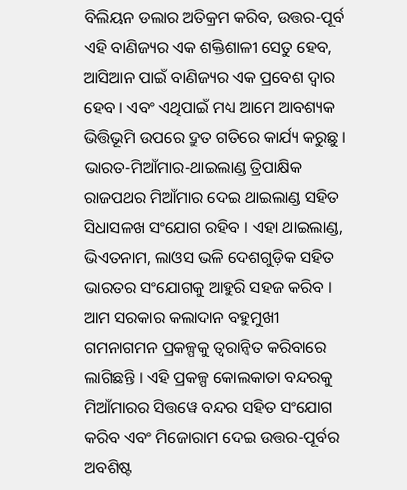ବିଲିୟନ ଡଲାର ଅତିକ୍ରମ କରିବ, ଉତ୍ତର-ପୂର୍ବ ଏହି ବାଣିଜ୍ୟର ଏକ ଶକ୍ତିଶାଳୀ ସେତୁ ହେବ, ଆସିଆନ ପାଇଁ ବାଣିଜ୍ୟର ଏକ ପ୍ରବେଶ ଦ୍ୱାର ହେବ । ଏବଂ ଏଥିପାଇଁ ମଧ୍ୟ ଆମେ ଆବଶ୍ୟକ ଭିତ୍ତିଭୂମି ଉପରେ ଦ୍ରୁତ ଗତିରେ କାର୍ଯ୍ୟ କରୁଛୁ ।
ଭାରତ-ମିଆଁମାର-ଥାଇଲାଣ୍ଡ ତ୍ରିପାକ୍ଷିକ ରାଜପଥର ମିଆଁମାର ଦେଇ ଥାଇଲାଣ୍ଡ ସହିତ ସିଧାସଳଖ ସଂଯୋଗ ରହିବ । ଏହା ଥାଇଲାଣ୍ଡ, ଭିଏତନାମ, ଲାଓସ ଭଳି ଦେଶଗୁଡ଼ିକ ସହିତ ଭାରତର ସଂଯୋଗକୁ ଆହୁରି ସହଜ କରିବ । ଆମ ସରକାର କଲାଦାନ ବହୁମୁଖୀ ଗମନାଗମନ ପ୍ରକଳ୍ପକୁ ତ୍ୱରାନ୍ୱିତ କରିବାରେ ଲାଗିଛନ୍ତି । ଏହି ପ୍ରକଳ୍ପ କୋଲକାତା ବନ୍ଦରକୁ ମିଆଁମାରର ସିତ୍ତୱେ ବନ୍ଦର ସହିତ ସଂଯୋଗ କରିବ ଏବଂ ମିଜୋରାମ ଦେଇ ଉତ୍ତର-ପୂର୍ବର ଅବଶିଷ୍ଟ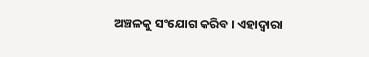ଅଞ୍ଚଳକୁ ସଂଯୋଗ କରିବ । ଏହାଦ୍ୱାରା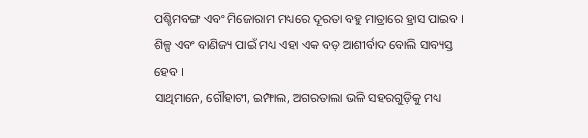ପଶ୍ଚିମବଙ୍ଗ ଏବଂ ମିଜୋରାମ ମଧ୍ୟରେ ଦୂରତା ବହୁ ମାତ୍ରାରେ ହ୍ରାସ ପାଇବ । ଶିଳ୍ପ ଏବଂ ବାଣିଜ୍ୟ ପାଇଁ ମଧ୍ୟ ଏହା ଏକ ବଡ଼ ଆଶୀର୍ବାଦ ବୋଲି ସାବ୍ୟସ୍ତ ହେବ ।
ସାଥିମାନେ, ଗୌହାଟୀ, ଇମ୍ଫାଲ, ଅଗରତାଲା ଭଳି ସହରଗୁଡ଼ିକୁ ମଧ୍ୟ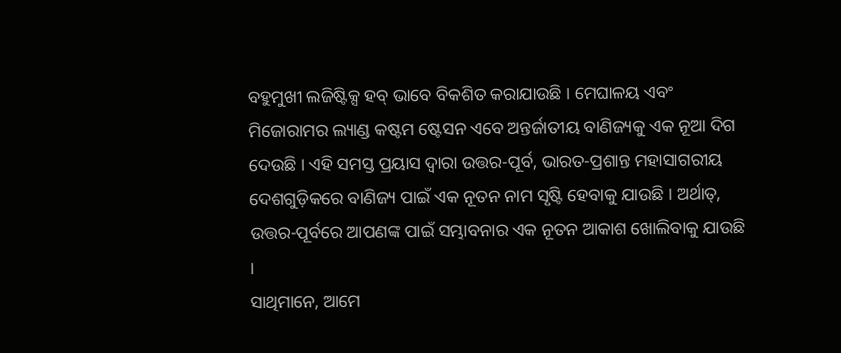ବହୁମୁଖୀ ଲଜିଷ୍ଟିକ୍ସ ହବ୍ ଭାବେ ବିକଶିତ କରାଯାଉଛି । ମେଘାଳୟ ଏବଂ ମିଜୋରାମର ଲ୍ୟାଣ୍ଡ କଷ୍ଟମ ଷ୍ଟେସନ ଏବେ ଅନ୍ତର୍ଜାତୀୟ ବାଣିଜ୍ୟକୁ ଏକ ନୂଆ ଦିଗ ଦେଉଛି । ଏହି ସମସ୍ତ ପ୍ରୟାସ ଦ୍ଵାରା ଉତ୍ତର-ପୂର୍ବ, ଭାରତ-ପ୍ରଶାନ୍ତ ମହାସାଗରୀୟ ଦେଶଗୁଡ଼ିକରେ ବାଣିଜ୍ୟ ପାଇଁ ଏକ ନୂତନ ନାମ ସୃଷ୍ଟି ହେବାକୁ ଯାଉଛି । ଅର୍ଥାତ୍, ଉତ୍ତର-ପୂର୍ବରେ ଆପଣଙ୍କ ପାଇଁ ସମ୍ଭାବନାର ଏକ ନୂତନ ଆକାଶ ଖୋଲିବାକୁ ଯାଉଛି ।
ସାଥିମାନେ, ଆମେ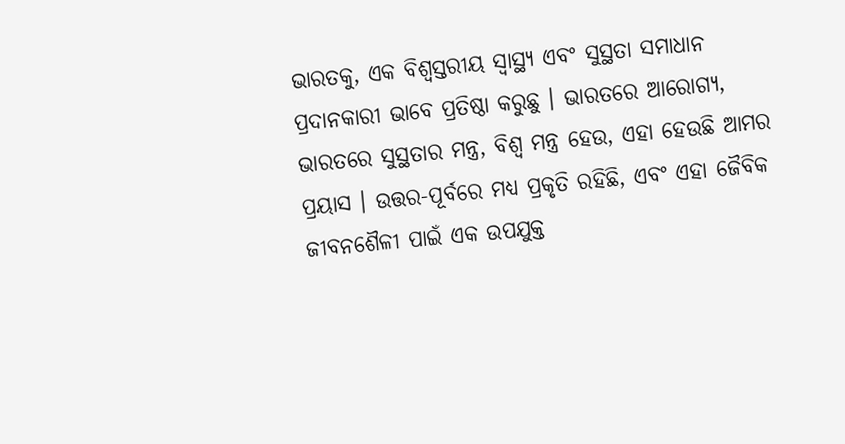ଭାରତକୁ, ଏକ ବିଶ୍ୱସ୍ତରୀୟ ସ୍ୱାସ୍ଥ୍ୟ ଏବଂ ସୁସ୍ଥତା ସମାଧାନ ପ୍ରଦାନକାରୀ ଭାବେ ପ୍ରତିଷ୍ଠା କରୁଛୁ । ଭାରତରେ ଆରୋଗ୍ୟ, ଭାରତରେ ସୁସ୍ଥତାର ମନ୍ତ୍ର, ବିଶ୍ୱ ମନ୍ତ୍ର ହେଉ, ଏହା ହେଉଛି ଆମର ପ୍ରୟାସ । ଉତ୍ତର-ପୂର୍ବରେ ମଧ୍ୟ ପ୍ରକୃତି ରହିଛି, ଏବଂ ଏହା ଜୈବିକ ଜୀବନଶୈଳୀ ପାଇଁ ଏକ ଉପଯୁକ୍ତ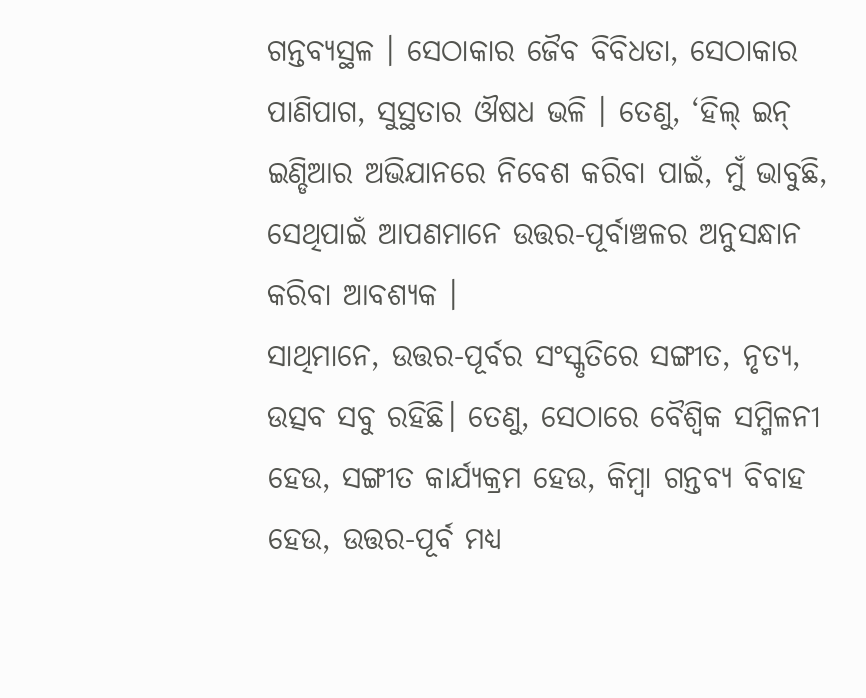ଗନ୍ତବ୍ୟସ୍ଥଳ । ସେଠାକାର ଜୈବ ବିବିଧତା, ସେଠାକାର ପାଣିପାଗ, ସୁସ୍ଥତାର ଔଷଧ ଭଳି । ତେଣୁ, ‘ହିଲ୍ ଇନ୍ ଇଣ୍ଡିଆର ଅଭିଯାନରେ ନିବେଶ କରିବା ପାଇଁ, ମୁଁ ଭାବୁଛି, ସେଥିପାଇଁ ଆପଣମାନେ ଉତ୍ତର-ପୂର୍ବାଞ୍ଚଳର ଅନୁସନ୍ଧାନ କରିବା ଆବଶ୍ୟକ ।
ସାଥିମାନେ, ଉତ୍ତର-ପୂର୍ବର ସଂସ୍କୃତିରେ ସଙ୍ଗୀତ, ନୃତ୍ୟ, ଉତ୍ସବ ସବୁ ରହିଛି। ତେଣୁ, ସେଠାରେ ବୈଶ୍ୱିକ ସମ୍ମିଳନୀ ହେଉ, ସଙ୍ଗୀତ କାର୍ଯ୍ୟକ୍ରମ ହେଉ, କିମ୍ବା ଗନ୍ତବ୍ୟ ବିବାହ ହେଉ, ଉତ୍ତର-ପୂର୍ବ ମଧ୍ୟ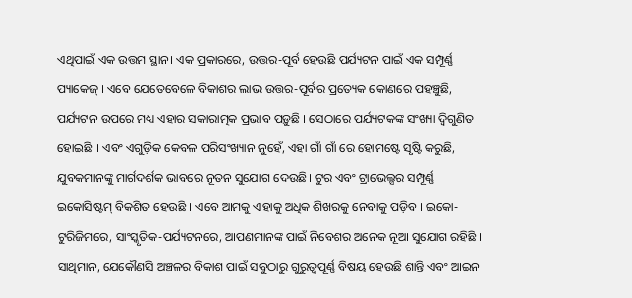ଏଥିପାଇଁ ଏକ ଉତ୍ତମ ସ୍ଥାନ। ଏକ ପ୍ରକାରରେ, ଉତ୍ତର-ପୂର୍ବ ହେଉଛି ପର୍ଯ୍ୟଟନ ପାଇଁ ଏକ ସମ୍ପୂର୍ଣ୍ଣ ପ୍ୟାକେଜ୍ । ଏବେ ଯେତେବେଳେ ବିକାଶର ଲାଭ ଉତ୍ତର-ପୂର୍ବର ପ୍ରତ୍ୟେକ କୋଣରେ ପହଞ୍ଚୁଛି, ପର୍ଯ୍ୟଟନ ଉପରେ ମଧ୍ୟ ଏହାର ସକାରାତ୍ମକ ପ୍ରଭାବ ପଡ଼ୁଛି । ସେଠାରେ ପର୍ଯ୍ୟଟକଙ୍କ ସଂଖ୍ୟା ଦ୍ୱିଗୁଣିତ ହୋଇଛି । ଏବଂ ଏଗୁଡ଼ିକ କେବଳ ପରିସଂଖ୍ୟାନ ନୁହେଁ, ଏହା ଗାଁ ଗାଁ ରେ ହୋମଷ୍ଟେ ସୃଷ୍ଟି କରୁଛି, ଯୁବକମାନଙ୍କୁ ମାର୍ଗଦର୍ଶକ ଭାବରେ ନୂତନ ସୁଯୋଗ ଦେଉଛି। ଟୁର ଏବଂ ଟ୍ରାଭେଲ୍ସର ସମ୍ପୂର୍ଣ୍ଣ ଇକୋସିଷ୍ଟମ୍ ବିକଶିତ ହେଉଛି । ଏବେ ଆମକୁ ଏହାକୁ ଅଧିକ ଶିଖରକୁ ନେବାକୁ ପଡ଼ିବ । ଇକୋ-ଟୁରିଜିମରେ, ସାଂସ୍କୃତିକ-ପର୍ଯ୍ୟଟନରେ, ଆପଣମାନଙ୍କ ପାଇଁ ନିବେଶର ଅନେକ ନୂଆ ସୁଯୋଗ ରହିଛି ।
ସାଥିମାନ, ଯେକୌଣସି ଅଞ୍ଚଳର ବିକାଶ ପାଇଁ ସବୁଠାରୁ ଗୁରୁତ୍ୱପୂର୍ଣ୍ଣ ବିଷୟ ହେଉଛି ଶାନ୍ତି ଏବଂ ଆଇନ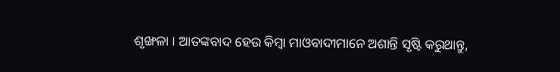ଶୃଙ୍ଖଳା । ଆତଙ୍କବାଦ ହେଉ କିମ୍ବା ମାଓବାଦୀମାନେ ଅଶାନ୍ତି ସୃଷ୍ଟି କରୁଥାନ୍ତୁ,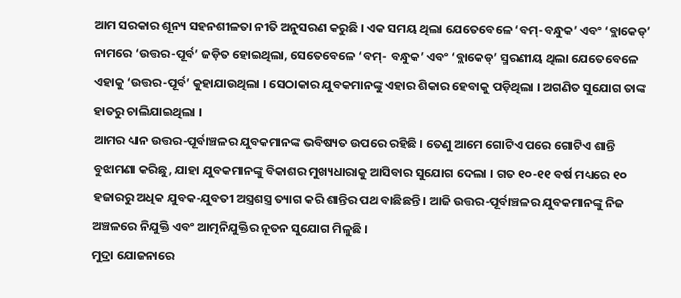ଆମ ସରକାର ଶୂନ୍ୟ ସହନଶୀଳତା ନୀତି ଅନୁସରଣ କରୁଛି । ଏକ ସମୟ ଥିଲା ଯେତେବେଳେ ‘ବମ୍-ବନ୍ଧୁକ’ ଏବଂ ‘ବ୍ଲାକେଡ୍’ ନାମରେ ‘ଉତ୍ତର-ପୂର୍ବ’ ଜଡ଼ିତ ହୋଇଥିଲା, ସେତେବେଳେ ‘ବମ୍- ବନ୍ଧୁକ’ ଏବଂ ‘ବ୍ଲାକେଡ୍’ ସ୍ମରଣୀୟ ଥିଲା ଯେତେବେଳେ ଏହାକୁ ‘ଉତ୍ତର-ପୂର୍ବ’ କୁହାଯାଉଥିଲା । ସେଠାକାର ଯୁବକମାନଙ୍କୁ ଏହାର ଶିକାର ହେବାକୁ ପଡ଼ିଥିଲା । ଅଗଣିତ ସୁଯୋଗ ତାଙ୍କ ହାତରୁ ଚାଲିଯାଇଥିଲା ।
ଆମର ଧ୍ୟାନ ଉତ୍ତର-ପୂର୍ବାଞ୍ଚଳର ଯୁବକମାନଙ୍କ ଭବିଷ୍ୟତ ଉପରେ ରହିଛି । ତେଣୁ ଆମେ ଗୋଟିଏ ପରେ ଗୋଟିଏ ଶାନ୍ତି ବୁଝାମଣା କରିଛୁ, ଯାହା ଯୁବକମାନଙ୍କୁ ବିକାଶର ମୁଖ୍ୟଧାରାକୁ ଆସିବାର ସୁଯୋଗ ଦେଲା । ଗତ ୧୦-୧୧ ବର୍ଷ ମଧ୍ୟରେ ୧୦ ହଜାରରୁ ଅଧିକ ଯୁବକ-ଯୁବତୀ ଅସ୍ତ୍ରଶସ୍ତ୍ର ତ୍ୟାଗ କରି ଶାନ୍ତିର ପଥ ବାଛିଛନ୍ତି । ଆଜି ଉତ୍ତର-ପୂର୍ବାଞ୍ଚଳର ଯୁବକମାନଙ୍କୁ ନିଜ ଅଞ୍ଚଳରେ ନିଯୁକ୍ତି ଏବଂ ଆତ୍ମନିଯୁକ୍ତିର ନୂତନ ସୁଯୋଗ ମିଳୁଛି ।
ମୁଦ୍ରା ଯୋଜନାରେ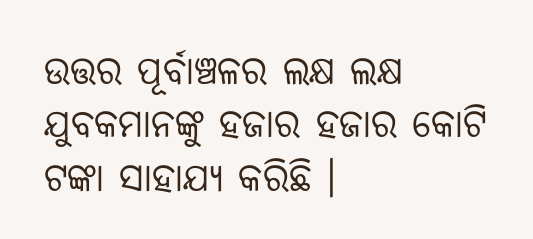ଉତ୍ତର ପୂର୍ବାଞ୍ଚଳର ଲକ୍ଷ ଲକ୍ଷ ଯୁବକମାନଙ୍କୁ ହଜାର ହଜାର କୋଟି ଟଙ୍କା ସାହାଯ୍ୟ କରିଛି ।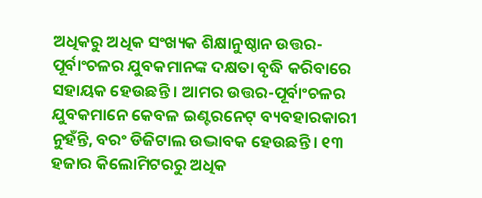ଅଧିକରୁ ଅଧିକ ସଂଖ୍ୟକ ଶିକ୍ଷାନୁଷ୍ଠାନ ଉତ୍ତର-ପୂର୍ବାଂଚଳର ଯୁବକମାନଙ୍କ ଦକ୍ଷତା ବୃଦ୍ଧି କରିବାରେ ସହାୟକ ହେଉଛନ୍ତି । ଆମର ଉତ୍ତର-ପୂର୍ବାଂଚଳର ଯୁବକମାନେ କେବଳ ଇଣ୍ଟରନେଟ୍ ବ୍ୟବହାରକାରୀ ନୁହଁନ୍ତି, ବରଂ ଡିଜିଟାଲ ଉଦ୍ଭାବକ ହେଉଛନ୍ତି । ୧୩ ହଜାର କିଲୋମିଟରରୁ ଅଧିକ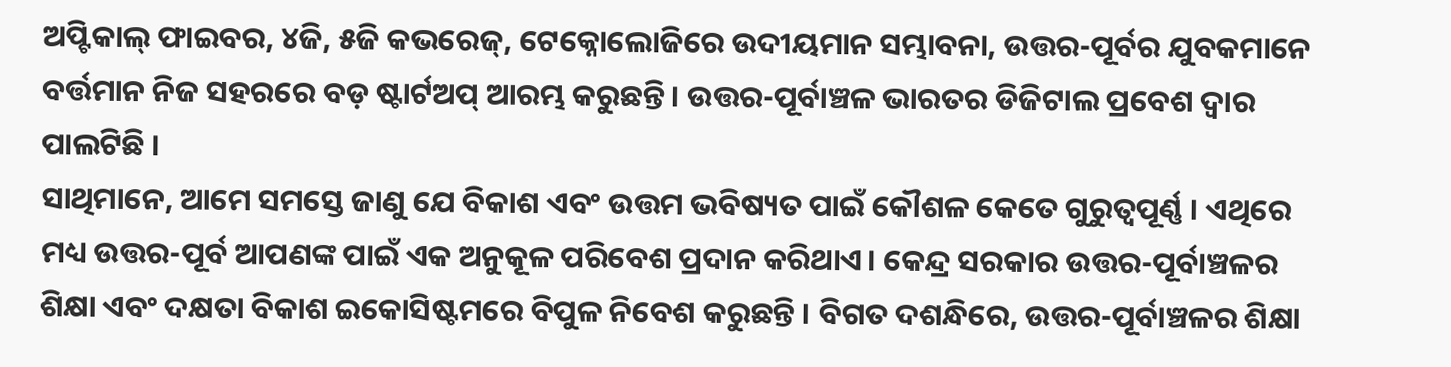ଅପ୍ଟିକାଲ୍ ଫାଇବର, ୪ଜି, ୫ଜି କଭରେଜ୍, ଟେକ୍ନୋଲୋଜିରେ ଉଦୀୟମାନ ସମ୍ଭାବନା, ଉତ୍ତର-ପୂର୍ବର ଯୁବକମାନେ ବର୍ତ୍ତମାନ ନିଜ ସହରରେ ବଡ଼ ଷ୍ଟାର୍ଟଅପ୍ ଆରମ୍ଭ କରୁଛନ୍ତି। ଉତ୍ତର-ପୂର୍ବାଞ୍ଚଳ ଭାରତର ଡିଜିଟାଲ ପ୍ରବେଶ ଦ୍ୱାର ପାଲଟିଛି ।
ସାଥିମାନେ, ଆମେ ସମସ୍ତେ ଜାଣୁ ଯେ ବିକାଶ ଏବଂ ଉତ୍ତମ ଭବିଷ୍ୟତ ପାଇଁ କୌଶଳ କେତେ ଗୁରୁତ୍ୱପୂର୍ଣ୍ଣ । ଏଥିରେ ମଧ୍ୟ ଉତ୍ତର-ପୂର୍ବ ଆପଣଙ୍କ ପାଇଁ ଏକ ଅନୁକୂଳ ପରିବେଶ ପ୍ରଦାନ କରିଥାଏ। କେନ୍ଦ୍ର ସରକାର ଉତ୍ତର-ପୂର୍ବାଞ୍ଚଳର ଶିକ୍ଷା ଏବଂ ଦକ୍ଷତା ବିକାଶ ଇକୋସିଷ୍ଟମରେ ବିପୁଳ ନିବେଶ କରୁଛନ୍ତି । ବିଗତ ଦଶନ୍ଧିରେ, ଉତ୍ତର-ପୂର୍ବାଞ୍ଚଳର ଶିକ୍ଷା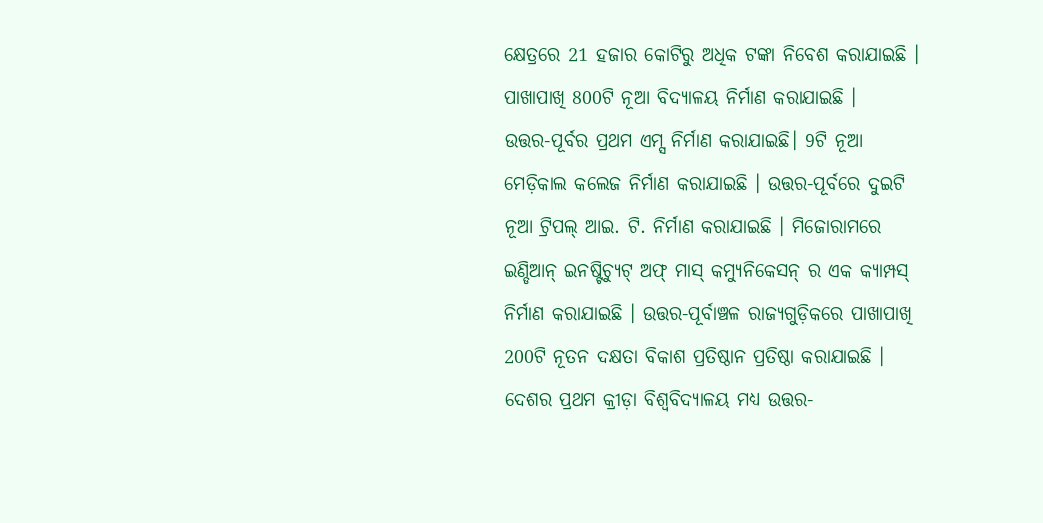କ୍ଷେତ୍ରରେ 21 ହଜାର କୋଟିରୁ ଅଧିକ ଟଙ୍କା ନିବେଶ କରାଯାଇଛି । ପାଖାପାଖି 800ଟି ନୂଆ ବିଦ୍ୟାଳୟ ନିର୍ମାଣ କରାଯାଇଛି ।
ଉତ୍ତର-ପୂର୍ବର ପ୍ରଥମ ଏମ୍ସ ନିର୍ମାଣ କରାଯାଇଛି। 9ଟି ନୂଆ ମେଡ଼ିକାଲ କଲେଜ ନିର୍ମାଣ କରାଯାଇଛି । ଉତ୍ତର-ପୂର୍ବରେ ଦୁଇଟି ନୂଆ ଟ୍ରିପଲ୍ ଆଇ. ଟି. ନିର୍ମାଣ କରାଯାଇଛି । ମିଜୋରାମରେ ଇଣ୍ଡିଆନ୍ ଇନଷ୍ଟିଚ୍ୟୁଟ୍ ଅଫ୍ ମାସ୍ କମ୍ୟୁନିକେସନ୍ ର ଏକ କ୍ୟାମ୍ପସ୍ ନିର୍ମାଣ କରାଯାଇଛି । ଉତ୍ତର-ପୂର୍ବାଞ୍ଚଳ ରାଜ୍ୟଗୁଡ଼ିକରେ ପାଖାପାଖି 200ଟି ନୂତନ ଦକ୍ଷତା ବିକାଶ ପ୍ରତିଷ୍ଠାନ ପ୍ରତିଷ୍ଠା କରାଯାଇଛି । ଦେଶର ପ୍ରଥମ କ୍ରୀଡ଼ା ବିଶ୍ୱବିଦ୍ୟାଳୟ ମଧ୍ୟ ଉତ୍ତର-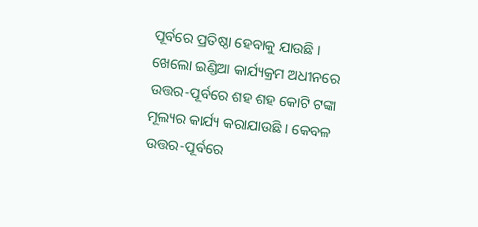ପୂର୍ବରେ ପ୍ରତିଷ୍ଠା ହେବାକୁ ଯାଉଛି । ଖେଲୋ ଇଣ୍ଡିଆ କାର୍ଯ୍ୟକ୍ରମ ଅଧୀନରେ ଉତ୍ତର-ପୂର୍ବରେ ଶହ ଶହ କୋଟି ଟଙ୍କା ମୂଲ୍ୟର କାର୍ଯ୍ୟ କରାଯାଉଛି । କେବଳ ଉତ୍ତର-ପୂର୍ବରେ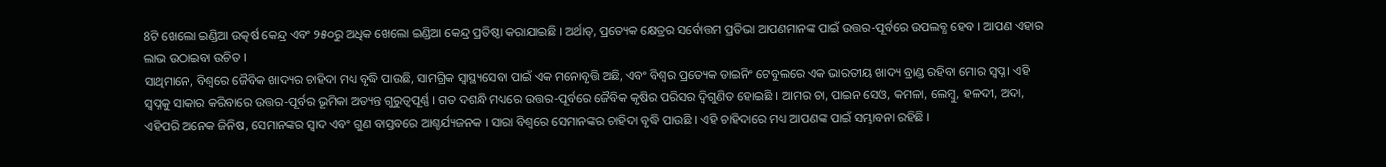8ଟି ଖେଲୋ ଇଣ୍ଡିଆ ଉତ୍କର୍ଷ କେନ୍ଦ୍ର ଏବଂ ୨୫୦ରୁ ଅଧିକ ଖେଲୋ ଇଣ୍ଡିଆ କେନ୍ଦ୍ର ପ୍ରତିଷ୍ଠା କରାଯାଇଛି । ଅର୍ଥାତ୍, ପ୍ରତ୍ୟେକ କ୍ଷେତ୍ରର ସର୍ବୋତ୍ତମ ପ୍ରତିଭା ଆପଣମାନଙ୍କ ପାଇଁ ଉତ୍ତର-ପୂର୍ବରେ ଉପଲବ୍ଧ ହେବ । ଆପଣ ଏହାର ଲାଭ ଉଠାଇବା ଉଚିତ ।
ସାଥିମାନେ, ବିଶ୍ୱରେ ଜୈବିକ ଖାଦ୍ୟର ଚାହିଦା ମଧ୍ୟ ବୃଦ୍ଧି ପାଉଛି, ସାମଗ୍ରିକ ସ୍ୱାସ୍ଥ୍ୟସେବା ପାଇଁ ଏକ ମନୋବୃତ୍ତି ଅଛି, ଏବଂ ବିଶ୍ୱର ପ୍ରତ୍ୟେକ ଡାଇନିଂ ଟେବୁଲରେ ଏକ ଭାରତୀୟ ଖାଦ୍ୟ ବ୍ରାଣ୍ଡ ରହିବା ମୋର ସ୍ୱପ୍ନ। ଏହି ସ୍ୱପ୍ନକୁ ସାକାର କରିବାରେ ଉତ୍ତର-ପୂର୍ବର ଭୂମିକା ଅତ୍ୟନ୍ତ ଗୁରୁତ୍ୱପୂର୍ଣ୍ଣ । ଗତ ଦଶନ୍ଧି ମଧ୍ୟରେ ଉତ୍ତର-ପୂର୍ବରେ ଜୈବିକ କୃଷିର ପରିସର ଦ୍ୱିଗୁଣିତ ହୋଇଛି । ଆମର ଚା, ପାଇନ ସେଓ, କମଳା, ଲେମ୍ବୁ, ହଳଦୀ, ଅଦା, ଏହିପରି ଅନେକ ଜିନିଷ, ସେମାନଙ୍କର ସ୍ୱାଦ ଏବଂ ଗୁଣ ବାସ୍ତବରେ ଆଶ୍ଚର୍ଯ୍ୟଜନକ । ସାରା ବିଶ୍ୱରେ ସେମାନଙ୍କର ଚାହିଦା ବୃଦ୍ଧି ପାଉଛି । ଏହି ଚାହିଦାରେ ମଧ୍ୟ ଆପଣଙ୍କ ପାଇଁ ସମ୍ଭାବନା ରହିଛି ।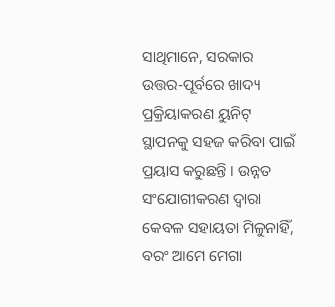ସାଥିମାନେ, ସରକାର ଉତ୍ତର-ପୂର୍ବରେ ଖାଦ୍ୟ ପ୍ରକ୍ରିୟାକରଣ ୟୁନିଟ୍ ସ୍ଥାପନକୁ ସହଜ କରିବା ପାଇଁ ପ୍ରୟାସ କରୁଛନ୍ତି । ଉନ୍ନତ ସଂଯୋଗୀକରଣ ଦ୍ୱାରା କେବଳ ସହାୟତା ମିଳୁନାହିଁ, ବରଂ ଆମେ ମେଗା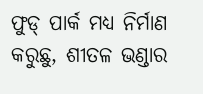ଫୁଡ୍ ପାର୍କ ମଧ୍ୟ ନିର୍ମାଣ କରୁଛୁ, ଶୀତଳ ଭଣ୍ଡାର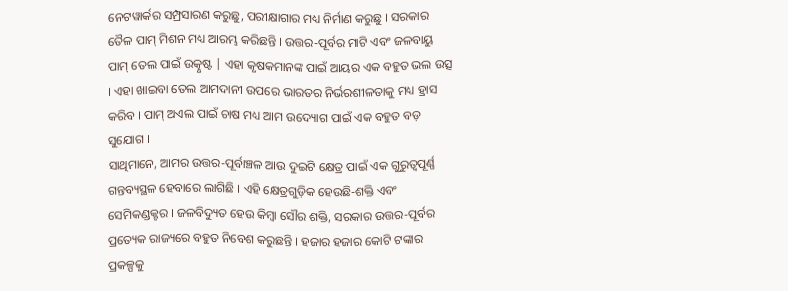ନେଟୱାର୍କର ସମ୍ପ୍ରସାରଣ କରୁଛୁ, ପରୀକ୍ଷାଗାର ମଧ୍ୟ ନିର୍ମାଣ କରୁଛୁ । ସରକାର ତୈଳ ପାମ୍ ମିଶନ ମଧ୍ୟ ଆରମ୍ଭ କରିଛନ୍ତି । ଉତ୍ତର-ପୂର୍ବର ମାଟି ଏବଂ ଜଳବାୟୁ ପାମ୍ ତେଲ ପାଇଁ ଉତ୍କୃଷ୍ଟ | ଏହା କୃଷକମାନଙ୍କ ପାଇଁ ଆୟର ଏକ ବହୁତ ଭଲ ଉତ୍ସ । ଏହା ଖାଇବା ତେଲ ଆମଦାନୀ ଉପରେ ଭାରତର ନିର୍ଭରଶୀଳତାକୁ ମଧ୍ୟ ହ୍ରାସ କରିବ । ପାମ୍ ଅଏଲ ପାଇଁ ଚାଷ ମଧ୍ୟ ଆମ ଉଦ୍ୟୋଗ ପାଇଁ ଏକ ବହୁତ ବଡ଼ ସୁଯୋଗ ।
ସାଥିମାନେ, ଆମର ଉତ୍ତର-ପୂର୍ବାଞ୍ଚଳ ଆଉ ଦୁଇଟି କ୍ଷେତ୍ର ପାଇଁ ଏକ ଗୁରୁତ୍ୱପୂର୍ଣ୍ଣ ଗନ୍ତବ୍ୟସ୍ଥଳ ହେବାରେ ଲାଗିଛି । ଏହି କ୍ଷେତ୍ରଗୁଡ଼ିକ ହେଉଛି-ଶକ୍ତି ଏବଂ ସେମିକଣ୍ଡକ୍ଟର । ଜଳବିଦ୍ୟୁତ ହେଉ କିମ୍ବା ସୌର ଶକ୍ତି, ସରକାର ଉତ୍ତର-ପୂର୍ବର ପ୍ରତ୍ୟେକ ରାଜ୍ୟରେ ବହୁତ ନିବେଶ କରୁଛନ୍ତି । ହଜାର ହଜାର କୋଟି ଟଙ୍କାର ପ୍ରକଳ୍ପକୁ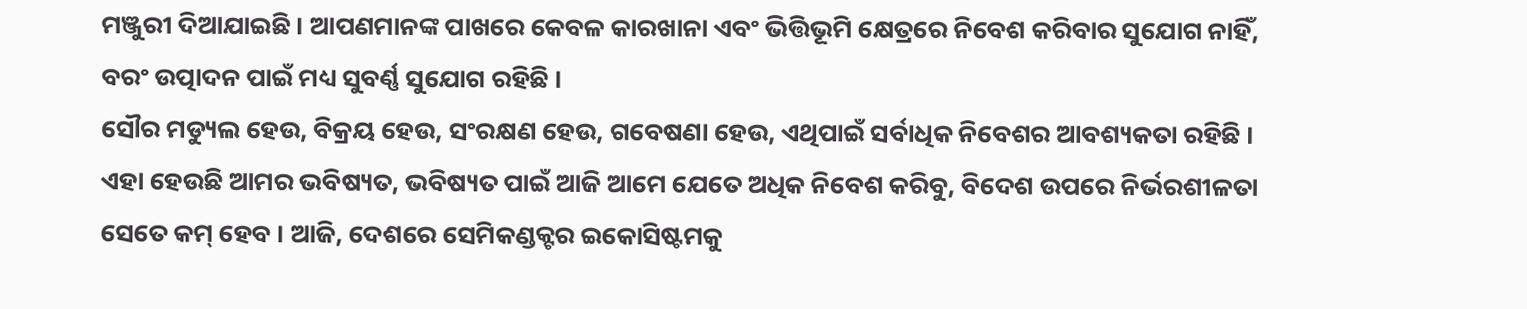ମଞ୍ଜୁରୀ ଦିଆଯାଇଛି । ଆପଣମାନଙ୍କ ପାଖରେ କେବଳ କାରଖାନା ଏବଂ ଭିତ୍ତିଭୂମି କ୍ଷେତ୍ରରେ ନିବେଶ କରିବାର ସୁଯୋଗ ନାହିଁ, ବରଂ ଉତ୍ପାଦନ ପାଇଁ ମଧ୍ୟ ସୁବର୍ଣ୍ଣ ସୁଯୋଗ ରହିଛି ।
ସୌର ମଡ୍ୟୁଲ ହେଉ, ବିକ୍ରୟ ହେଉ, ସଂରକ୍ଷଣ ହେଉ, ଗବେଷଣା ହେଉ, ଏଥିପାଇଁ ସର୍ବାଧିକ ନିବେଶର ଆବଶ୍ୟକତା ରହିଛି । ଏହା ହେଉଛି ଆମର ଭବିଷ୍ୟତ, ଭବିଷ୍ୟତ ପାଇଁ ଆଜି ଆମେ ଯେତେ ଅଧିକ ନିବେଶ କରିବୁ, ବିଦେଶ ଉପରେ ନିର୍ଭରଶୀଳତା ସେତେ କମ୍ ହେବ । ଆଜି, ଦେଶରେ ସେମିକଣ୍ଡକ୍ଟର ଇକୋସିଷ୍ଟମକୁ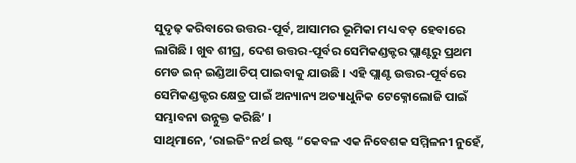ସୁଦୃଢ଼ କରିବାରେ ଉତ୍ତର-ପୂର୍ବ, ଆସାମର ଭୂମିକା ମଧ୍ୟ ବଡ଼ ହେବାରେ ଲାଗିଛି । ଖୁବ ଶୀଘ୍ର, ଦେଶ ଉତ୍ତର-ପୂର୍ବର ସେମିକଣ୍ଡକ୍ଟର ପ୍ଲାଣ୍ଟରୁ ପ୍ରଥମ ମେଡ ଇନ୍ ଇଣ୍ଡିଆ ଚିପ୍ ପାଇବାକୁ ଯାଉଛି । ଏହି ପ୍ଲାଣ୍ଟ ଉତ୍ତର-ପୂର୍ବରେ ସେମିକଣ୍ଡକ୍ଟର କ୍ଷେତ୍ର ପାଇଁ ଅନ୍ୟାନ୍ୟ ଅତ୍ୟାଧୁନିକ ଟେକ୍ନୋଲୋଜି ପାଇଁ ସମ୍ଭାବନା ଉନ୍ନୁକ୍ତ କରିଛି’ ।
ସାଥିମାନେ, ‘ରାଇଜିଂ ନର୍ଥ ଇଷ୍ଟ “କେବଳ ଏକ ନିବେଶକ ସମ୍ମିଳନୀ ନୁହେଁ,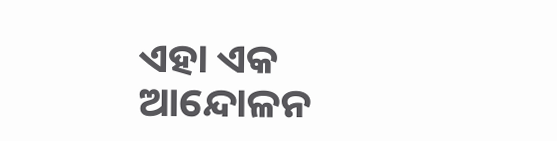ଏହା ଏକ ଆନ୍ଦୋଳନ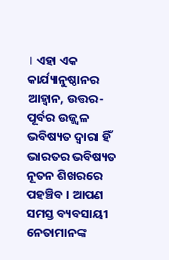। ଏହା ଏକ କାର୍ଯ୍ୟାନୁଷ୍ଠାନର ଆହ୍ୱାନ, ଉତ୍ତର-ପୂର୍ବର ଉଜ୍ଜ୍ୱଳ ଭବିଷ୍ୟତ ଦ୍ୱାରା ହିଁ ଭାରତର ଭବିଷ୍ୟତ ନୂତନ ଶିଖରରେ ପହଞ୍ଚିବ । ଆପଣ ସମସ୍ତ ବ୍ୟବସାୟୀ ନେତାମାନଙ୍କ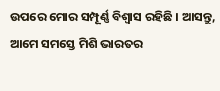ଉପରେ ମୋର ସମ୍ପୂର୍ଣ୍ଣ ବିଶ୍ୱାସ ରହିଛି । ଆସନ୍ତୁ, ଆମେ ସମସ୍ତେ ମିଶି ଭାରତର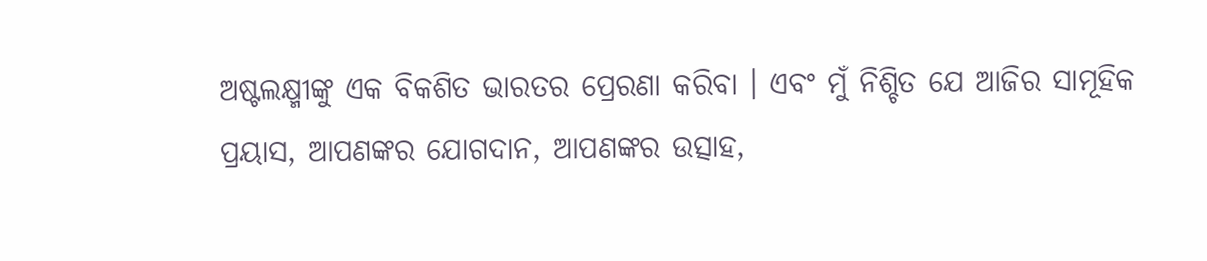ଅଷ୍ଟଲକ୍ଷ୍ମୀଙ୍କୁ ଏକ ବିକଶିତ ଭାରତର ପ୍ରେରଣା କରିବା । ଏବଂ ମୁଁ ନିଶ୍ଚିତ ଯେ ଆଜିର ସାମୂହିକ ପ୍ରୟାସ, ଆପଣଙ୍କର ଯୋଗଦାନ, ଆପଣଙ୍କର ଉତ୍ସାହ,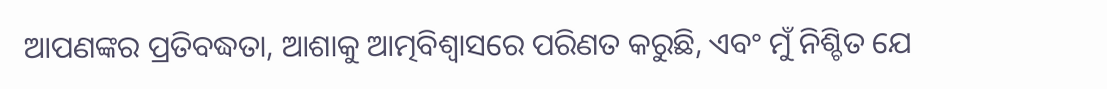ଆପଣଙ୍କର ପ୍ରତିବଦ୍ଧତା, ଆଶାକୁ ଆତ୍ମବିଶ୍ୱାସରେ ପରିଣତ କରୁଛି, ଏବଂ ମୁଁ ନିଶ୍ଚିତ ଯେ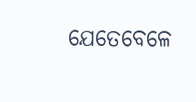ଯେତେବେଳେ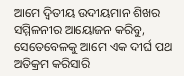ଆମେ ଦ୍ୱିତୀୟ ଉଦୀୟମାନ ଶିଖର ସମ୍ମିଳନୀର ଆୟୋଜନ କରିବୁ, ସେତେବେଳକୁ ଆମେ ଏକ ଦୀର୍ଘ ପଥ ଅତିକ୍ରମ କରିସାରି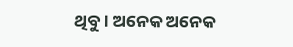ଥିବୁ। ଅନେକ ଅନେକ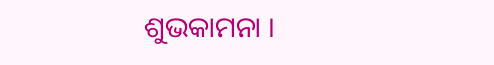ଶୁଭକାମନା ।